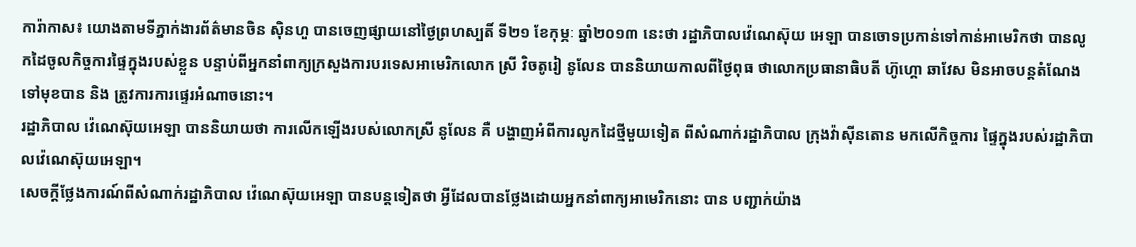ការ៉ាកាស៖ យោងតាមទីភ្នាក់ងារព័ត៌មានចិន ស៊ិនហួ បានចេញផ្សាយនៅថ្ងៃព្រហស្បតិ៍ ទី២១ ខែកុម្ភៈ ឆ្នាំ២០១៣ នេះថា រដ្ឋាភិបាលវ៉េណេស៊ុយ អេឡា បានចោទប្រកាន់ទៅកាន់អាមេរិកថា បានលូកដៃចូលកិច្ចការផ្ទៃក្នុងរបស់ខ្លួន បន្ទាប់ពីអ្នកនាំពាក្យក្រសួងការបរទេសអាមេរិកលោក ស្រី វិចតូរៀ នូលែន បាននិយាយកាលពីថ្ងៃពុធ ថាលោកប្រធានាធិបតី ហ៊ូហ្គោ ឆាវែស មិនអាចបន្តតំណែងទៅមុខបាន និង ត្រូវការការផ្ទេរអំណាចនោះ។
រដ្ឋាភិបាល វ៉េណេស៊ុយអេឡា បាននិយាយថា ការលើកឡើងរបស់លោកស្រី នូលែន គឺ បង្ហាញអំពីការលូកដៃថ្មីមួយទៀត ពីសំណាក់រដ្ឋាភិបាល ក្រុងវ៉ាស៊ីនតោន មកលើកិច្ចការ ផ្ទៃក្នុងរបស់រដ្ឋាភិបាលវ៉េណេស៊ុយអេឡា។
សេចក្តីថ្លែងការណ៍ពីសំណាក់រដ្ឋាភិបាល វ៉េណេស៊ុយអេឡា បានបន្តទៀតថា អ្វីដែលបានថ្លែងដោយអ្នកនាំពាក្យអាមេរិកនោះ បាន បញ្ជាក់យ៉ាង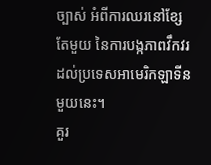ច្បាស់ អំពីការឈរនៅខ្សែតែមួយ នៃការបង្កភាពវឹកវរដល់ប្រទេសអាមេរិកឡាទីន មួយនេះ។
គួរ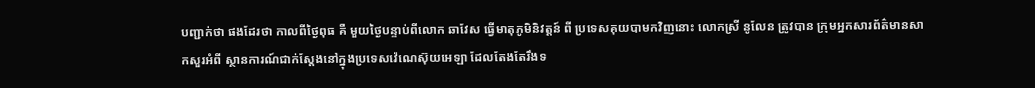បញ្ជាក់ថា ផងដែរថា កាលពីថ្ងៃពុធ គឺ មួយថ្ងៃបន្ទាប់ពីលោក ឆាវែស ធ្វើមាតុភូមិនិវត្តន៍ ពី ប្រទេសគុយបាមកវិញនោះ លោកស្រី នូលែន ត្រូវបាន ក្រុមអ្នកសារព័ត៌មានសាកសួរអំពី ស្ថានការណ៍ជាក់ស្តែងនៅក្នុងប្រទេសវ៉េណេស៊ុយអេឡា ដែលតែងតែរឹងទ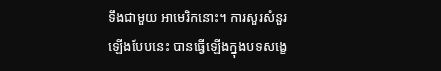ទឹងជាមួយ អាមេរិកនោះ។ ការសួរសំនួរ ឡើងបែបនេះ បានធ្វើឡើងក្នុងបទសង្ខេ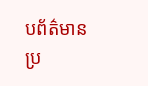បព័ត៌មានប្រ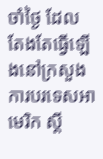ចាំថ្ងៃ ដែល តែងតែធ្វើឡើងនៅក្រសួងការបរទេសអាមេរិក ស្តី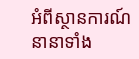អំពីស្ថានការណ៍នានាទាំង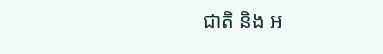ជាតិ និង អ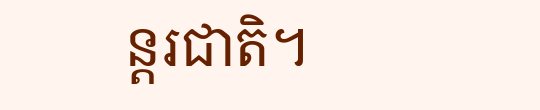ន្តរជាតិ។